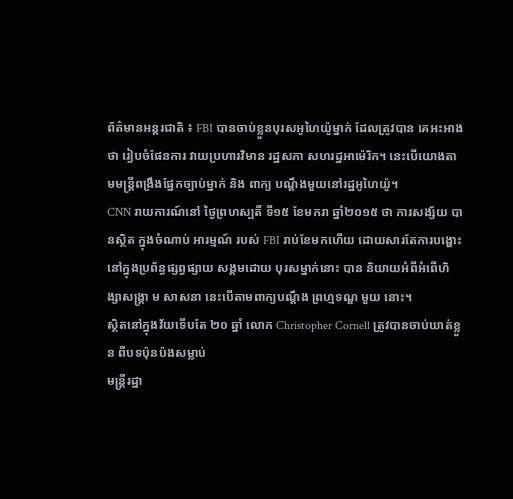ព័ត៌មានអន្តរជាតិ ៖ FBI បានចាប់ខ្លួនបុរសអូហៃយ៉ូម្នាក់ ដែលត្រូវបាន គេអះអាងថា រៀបចំផែនការ វាយប្រហារវិមាន រដ្ឋសភា សហរដ្ឋអាម៉េរិក។ នេះបើយោងតាមមន្ត្រីពង្រឹងផ្នែកច្បាប់ម្នាក់ និង ពាក្យ បណ្តឹងមួយនៅរដ្ឋអូហៃយ៉ូ។
CNN រាយការណ៍នៅ ថ្ងៃព្រហស្បតិ៍ ទី១៥ ខែមករា ឆ្នាំ២០១៥ ថា ការសង្ស័យ បានស្ថិត ក្នុងចំណាប់ អារម្មណ៍ របស់ FBI រាប់ខែមកហើយ ដោយសារតែការបង្ហោះ នៅក្នុងប្រព័ន្ធផ្សព្វផ្សាយ សង្គមដោយ បុរសម្នាក់នោះ បាន និយាយអំពីអំពើហិង្សាសង្គ្រា ម សាសនា នេះបើតាមពាក្យបណ្តឹង ព្រហ្មទណ្ឌ មួយ នោះ។
ស្ថិតនៅក្នុងវ័យទើបតែ ២០ ឆ្នាំ លោក Christopher Cornell ត្រូវបានចាប់ឃាត់ខ្លួន ពីបទប៉ុនប៉ងសម្លាប់
មន្រ្តីរដ្ឋា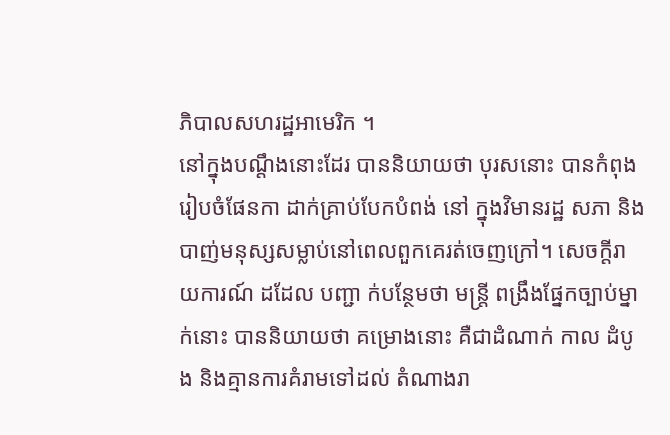ភិបាលសហរដ្ឋអាមេរិក ។
នៅក្នុងបណ្តឹងនោះដែរ បាននិយាយថា បុរសនោះ បានកំពុងរៀបចំផែនកា ដាក់គ្រាប់បែកបំពង់ នៅ ក្នុងវិមានរដ្ឋ សភា និងបាញ់មនុស្សសម្លាប់នៅពេលពួកគេរត់ចេញក្រៅ។ សេចក្តីរាយការណ៍ ដដែល បញ្ជា ក់បន្ថែមថា មន្ត្រី ពង្រឹងផ្នែកច្បាប់ម្នាក់នោះ បាននិយាយថា គម្រោងនោះ គឺជាដំណាក់ កាល ដំបូង និងគ្មានការគំរាមទៅដល់ តំណាងរា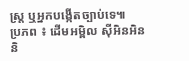ស្ត្រ ឬអ្នកបង្កើតច្បាប់ទេ៕
ប្រភព ៖ ដើមអម្ពិល ស៊ីអិនអិន និ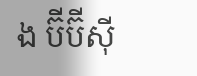ង ប៊ីប៊ីស៊ី